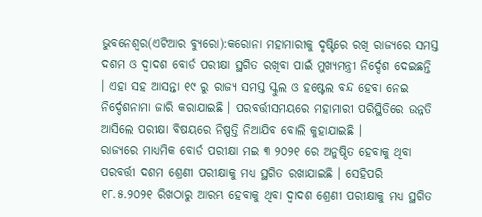ଭୁବନେଶ୍ୱର(ଏଟିଆର ବ୍ୟୁରୋ):କରୋନା ମହାମାରୀକୁ ଦୃଷ୍ଟିରେ ରଖି ରାଜ୍ୟରେ ସମସ୍ତ ଦଶମ ଓ ଦ୍ୱାଦଶ ବୋର୍ଡ ପରୀକ୍ଷା ସ୍ଥଗିତ ରଖିବା ପାଇଁ ମୁଖ୍ୟମନ୍ତ୍ରୀ ନିର୍ଦ୍ଦେଶ ଦେଇଛନ୍ତି । ଏହା ସହ ଆସନ୍ତା ୧୯ ରୁ ରାଜ୍ୟ ସମସ୍ତ ସ୍କୁଲ ଓ ହଷ୍ଟେଲ ବନ୍ଦ ହେବା ନେଇ ନିର୍ଦ୍ଦେଶନାମା ଜାରି କରାଯାଇଛି । ପରବର୍ତ୍ତୀସମୟରେ ମହାମାରୀ ପରିସ୍ଥିତିରେ ଉନ୍ନତି ଆସିଲେ ପରୀକ୍ଷା ବିଷୟରେ ନିଷ୍ପତ୍ତି ନିଆଯିବ ବୋଲି କୁହାଯାଇଛି ।
ରାଜ୍ୟରେ ମାଧ୍ୟମିକ ବୋର୍ଡ ପରୀକ୍ଷା ମଇ ୩ ୨୦୨୧ ରେ ଅନୁଷ୍ଠିତ ହେବାକୁ ଥିବା ପରବର୍ତ୍ତୀ ଦଶମ ଶ୍ରେଣୀ ପରୀକ୍ଷାକୁ ମଧ୍ୟ ସ୍ଥଗିତ ରଖାଯାଇଛି । ସେହିପରି ୧୮.୫.୨୦୨୧ ରିଖଠାରୁ ଆରମ୍ଭ ହେବାକୁ ଥିବା ଦ୍ୱାଦଶ ଶ୍ରେଣୀ ପରୀକ୍ଷାକୁ ମଧ୍ୟ ସ୍ଥଗିତ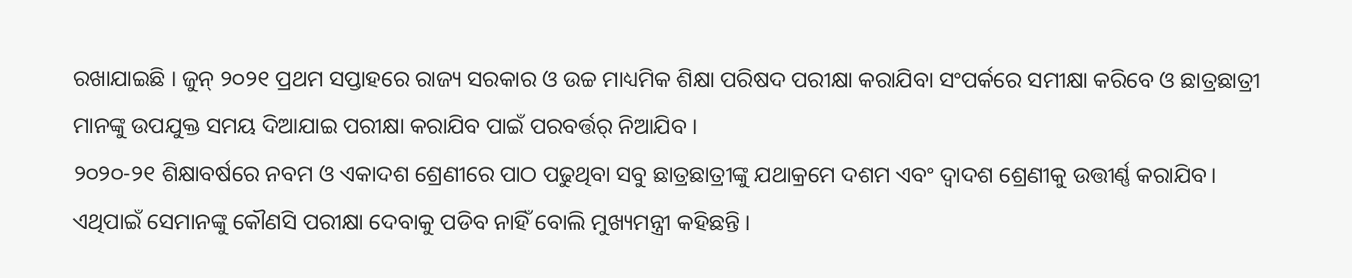ରଖାଯାଇଛି । ଜୁନ୍ ୨୦୨୧ ପ୍ରଥମ ସପ୍ତାହରେ ରାଜ୍ୟ ସରକାର ଓ ଉଚ୍ଚ ମାଧ୍ୟମିକ ଶିକ୍ଷା ପରିଷଦ ପରୀକ୍ଷା କରାଯିବା ସଂପର୍କରେ ସମୀକ୍ଷା କରିବେ ଓ ଛାତ୍ରଛାତ୍ରୀ ମାନଙ୍କୁ ଉପଯୁକ୍ତ ସମୟ ଦିଆଯାଇ ପରୀକ୍ଷା କରାଯିବ ପାଇଁ ପରବର୍ତ୍ତର୍ ନିଆଯିବ ।
୨୦୨୦-୨୧ ଶିକ୍ଷାବର୍ଷରେ ନବମ ଓ ଏକାଦଶ ଶ୍ରେଣୀରେ ପାଠ ପଢୁଥିବା ସବୁ ଛାତ୍ରଛାତ୍ରୀଙ୍କୁ ଯଥାକ୍ରମେ ଦଶମ ଏବଂ ଦ୍ବାଦଶ ଶ୍ରେଣୀକୁ ଉତ୍ତୀର୍ଣ୍ଣ କରାଯିବ। ଏଥିପାଇଁ ସେମାନଙ୍କୁ କୌଣସି ପରୀକ୍ଷା ଦେବାକୁ ପଡିବ ନାହିଁ ବୋଲି ମୁଖ୍ୟମନ୍ତ୍ରୀ କହିଛନ୍ତି ।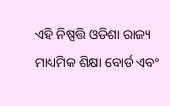ଏହି ନିଷ୍ପତ୍ତି ଓଡିଶା ରାଜ୍ୟ ମାଧ୍ୟମିକ ଶିକ୍ଷା ବୋର୍ଡ ଏବଂ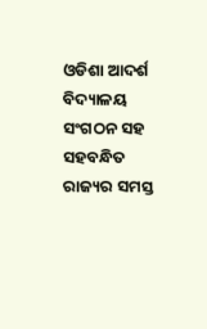ଓଡିଶା ଆଦର୍ଶ ବିଦ୍ୟାଳୟ ସଂଗଠନ ସହ ସହବନ୍ଧିତ ରାଜ୍ୟର ସମସ୍ତ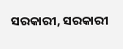ସରକାରୀ, ସରକାରୀ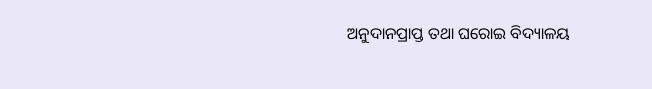ଅନୁଦାନପ୍ରାପ୍ତ ତଥା ଘରୋଇ ବିଦ୍ୟାଳୟ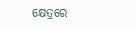କ୍ଷେତ୍ରରେ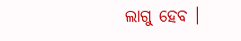ଲାଗୁ ହେବ ।